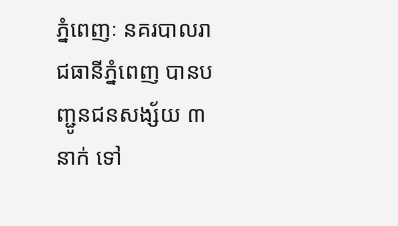ភ្នំពេញៈ នគរបាលរាជធានីភ្នំពេញ បានបញ្ជូនជនសង្ស័យ ៣ នាក់ ទៅ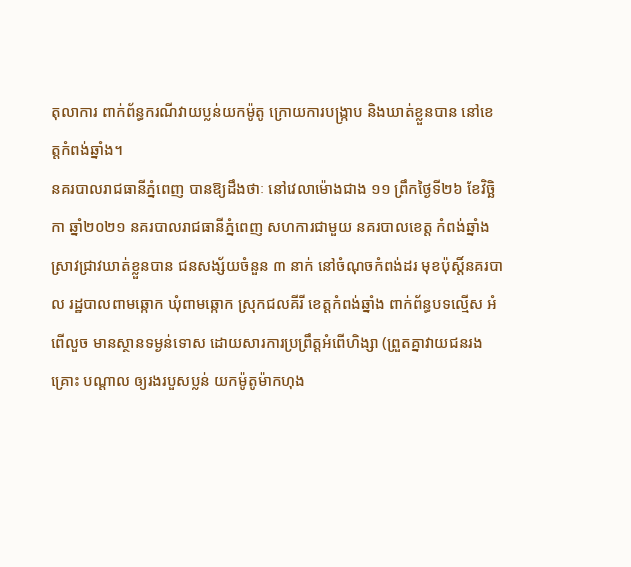តុលាការ ពាក់ព័ន្ធករណីវាយប្លន់យកម៉ូតូ ក្រោយការបង្ក្រាប និងឃាត់ខ្លួនបាន នៅខេត្តកំពង់ឆ្នាំង។
នគរបាលរាជធានីភ្នំពេញ បានឱ្យដឹងថាៈ នៅវេលាម៉ោងជាង ១១ ព្រឹកថ្ងៃទី២៦ ខែវិច្ឆិកា ឆ្នាំ២០២១ នគរបាលរាជធានីភ្នំពេញ សហការជាមួយ នគរបាលខេត្ត កំពង់ឆ្នាំង ស្រាវជ្រាវឃាត់ខ្លួនបាន ជនសង្ស័យចំនួន ៣ នាក់ នៅចំណុចកំពង់ដរ មុខប៉ុស្តិ៍នគរបាល រដ្ឋបាលពាមឆ្កោក ឃុំពាមឆ្កោក ស្រុកជលគីរី ខេត្តកំពង់ឆ្នាំង ពាក់ព័ន្ធបទល្មើស អំពើលួច មានស្ថានទម្ងន់ទោស ដោយសារការប្រព្រឹត្តអំពើហិង្សា (ព្រួតគ្នាវាយជនរងគ្រោះ បណ្តាល ឲ្យរងរបួសប្លន់ យកម៉ូតូម៉ាកហុង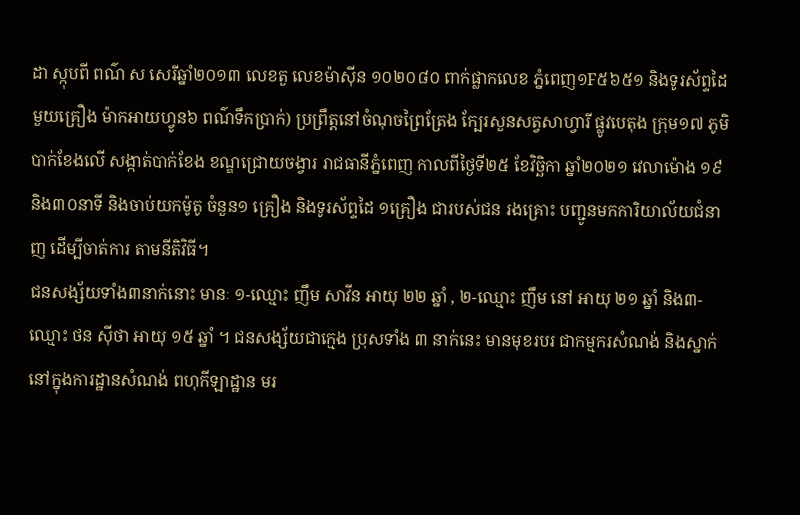ដា ស្កុបពី ពណ៌ ស សេរីឆ្នាំ២០១៣ លេខតួ លេខម៉ាស៊ីន ១០២០៨០ ពាក់ផ្លាកលេខ ភ្នំពេញ១F៥៦៥១ និងទូរស័ព្ទដៃ មួយគ្រឿង ម៉ាកអាយហ្វូន៦ ពណ៌ទឹកប្រាក់) ប្រព្រឹត្តនៅចំណុចព្រៃត្រែង ក្បែរសួនសត្វសាហ្វារី ផ្លូវបេតុង ក្រុម១៧ ភូមិបាក់ខែងលើ សង្កាត់បាក់ខែង ខណ្ឌជ្រោយចង្វារ រាជធានីភ្នំពេញ កាលពីថ្ងៃទី២៥ ខែវិច្ឆិកា ឆ្នាំ២០២១ វេលាម៉ោង ១៩ និង៣០នាទី និងចាប់យកម៉ូតូ ចំនួន១ គ្រឿង និងទូរស័ព្ទដៃ ១គ្រឿង ជារបស់ជន រងគ្រោះ បញ្ជូនមកការិយាល័យជំនាញ ដើម្បីចាត់ការ តាមនីតិវិធី។
ជនសង្ស័យទាំង៣នាក់នោះ មានៈ ១-ឈ្មោះ ញឹម សាវីន អាយុ ២២ ឆ្នាំ , ២-ឈ្មោះ ញឹម នៅ អាយុ ២១ ឆ្នាំ និង៣-ឈ្មោះ ថន ស៊ីថា អាយុ ១៥ ឆ្នាំ ។ ជនសង្ស័យជាក្មេង ប្រុសទាំង ៣ នាក់នេះ មានមុខរបរ ជាកម្មករសំណង់ និងស្នាក់នៅក្នុងការដ្ឋានសំណង់ ពហុកីឡាដ្ឋាន មរ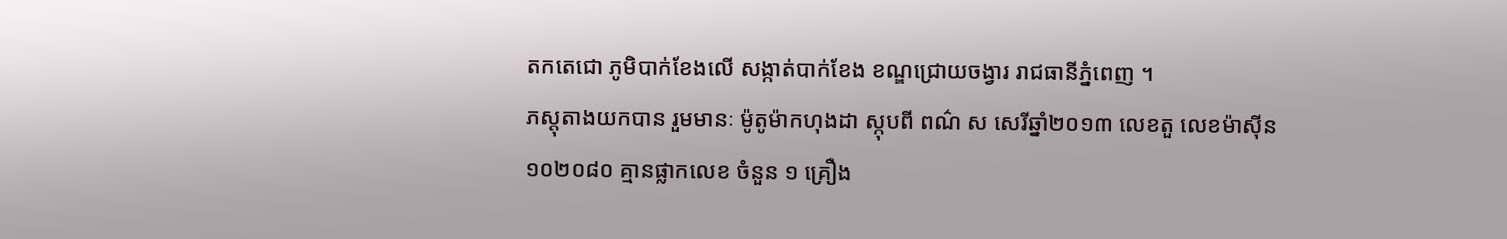តកតេជោ ភូមិបាក់ខែងលើ សង្កាត់បាក់ខែង ខណ្ឌជ្រោយចង្វារ រាជធានីភ្នំពេញ ។
ភស្តុតាងយកបាន រួមមានៈ ម៉ូតូម៉ាកហុងដា ស្កុបពី ពណ៌ ស សេរីឆ្នាំ២០១៣ លេខតួ លេខម៉ាស៊ីន ១០២០៨០ គ្មានផ្លាកលេខ ចំនួន ១ គ្រឿង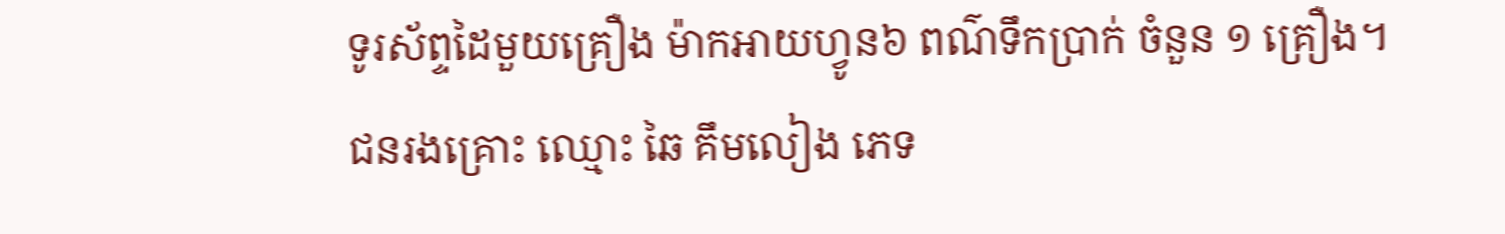ទូរស័ព្ទដៃមួយគ្រឿង ម៉ាកអាយហ្វូន៦ ពណ៌ទឹកប្រាក់ ចំនួន ១ គ្រឿង។
ជនរងគ្រោះ ឈ្មោះ ឆៃ គឹមលៀង ភេទ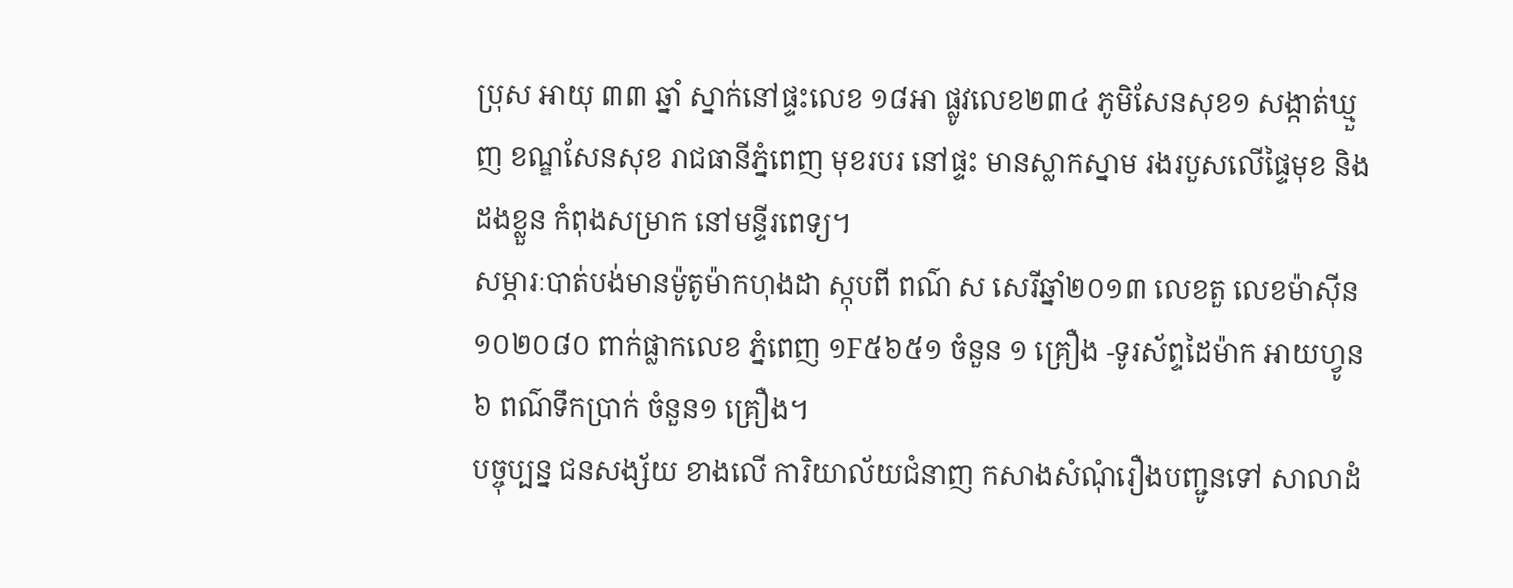ប្រុស អាយុ ៣៣ ឆ្នាំ ស្នាក់នៅផ្ទះលេខ ១៨អា ផ្លូវលេខ២៣៤ ភូមិសែនសុខ១ សង្កាត់ឃ្មួញ ខណ្ឌសែនសុខ រាជធានីភ្នំពេញ មុខរបរ នៅផ្ទះ មានស្លាកស្នាម រងរបួសលើផ្ទៃមុខ និងដងខ្លួន កំពុងសម្រាក នៅមន្ទីរពេទ្យ។
សម្ភារៈបាត់បង់មានម៉ូតូម៉ាកហុងដា ស្កុបពី ពណ៌ ស សេរីឆ្នាំ២០១៣ លេខតួ លេខម៉ាស៊ីន ១០២០៨០ ពាក់ផ្លាកលេខ ភ្នំពេញ ១F៥៦៥១ ចំនួន ១ គ្រឿង -ទូរស័ព្ទដៃម៉ាក អាយហ្វូន ៦ ពណ៌ទឹកប្រាក់ ចំនួន១ គ្រឿង។
បច្ចុប្បន្ន ជនសង្ស័យ ខាងលើ ការិយាល័យជំនាញ កសាងសំណុំរឿងបញ្ជូនទៅ សាលាដំ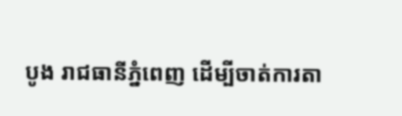បូង រាជធានីភ្នំពេញ ដើម្បីចាត់ការតា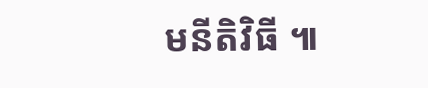មនីតិវិធី ៕